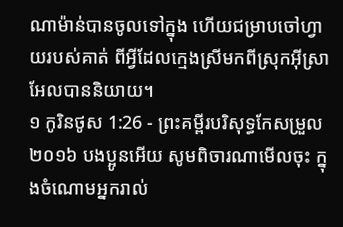ណាម៉ាន់បានចូលទៅក្នុង ហើយជម្រាបចៅហ្វាយរបស់គាត់ ពីអ្វីដែលក្មេងស្រីមកពីស្រុកអ៊ីស្រាអែលបាននិយាយ។
១ កូរិនថូស 1:26 - ព្រះគម្ពីរបរិសុទ្ធកែសម្រួល ២០១៦ បងប្អូនអើយ សូមពិចារណាមើលចុះ ក្នុងចំណោមអ្នករាល់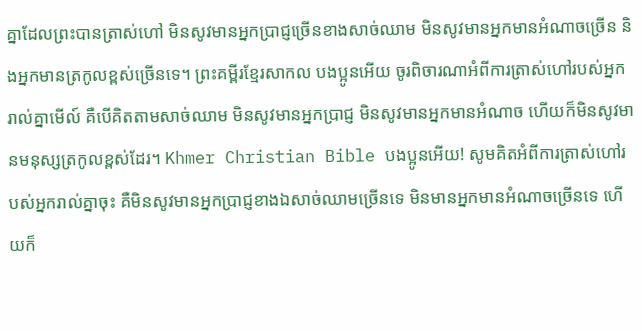គ្នាដែលព្រះបានត្រាស់ហៅ មិនសូវមានអ្នកប្រាជ្ញច្រើនខាងសាច់ឈាម មិនសូវមានអ្នកមានអំណាចច្រើន និងអ្នកមានត្រកូលខ្ពស់ច្រើនទេ។ ព្រះគម្ពីរខ្មែរសាកល បងប្អូនអើយ ចូរពិចារណាអំពីការត្រាស់ហៅរបស់អ្នករាល់គ្នាមើល៍ គឺបើគិតតាមសាច់ឈាម មិនសូវមានអ្នកប្រាជ្ញ មិនសូវមានអ្នកមានអំណាច ហើយក៏មិនសូវមានមនុស្សត្រកូលខ្ពស់ដែរ។ Khmer Christian Bible បងប្អូនអើយ! សូមគិតអំពីការត្រាស់ហៅរបស់អ្នករាល់គ្នាចុះ គឺមិនសូវមានអ្នកប្រាជ្ញខាងឯសាច់ឈាមច្រើនទេ មិនមានអ្នកមានអំណាចច្រើនទេ ហើយក៏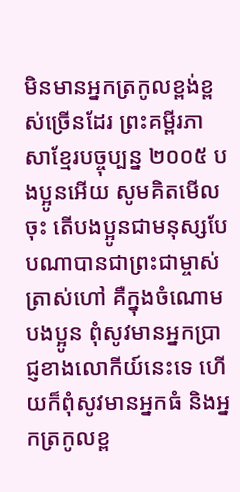មិនមានអ្នកត្រកូលខ្ពង់ខ្ពស់ច្រើនដែរ ព្រះគម្ពីរភាសាខ្មែរបច្ចុប្បន្ន ២០០៥ បងប្អូនអើយ សូមគិតមើលចុះ តើបងប្អូនជាមនុស្សបែបណាបានជាព្រះជាម្ចាស់ត្រាស់ហៅ គឺក្នុងចំណោមបងប្អូន ពុំសូវមានអ្នកប្រាជ្ញខាងលោកីយ៍នេះទេ ហើយក៏ពុំសូវមានអ្នកធំ និងអ្នកត្រកូលខ្ព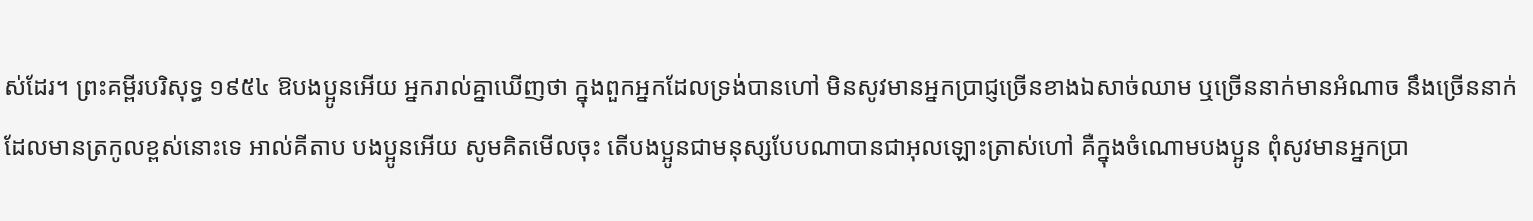ស់ដែរ។ ព្រះគម្ពីរបរិសុទ្ធ ១៩៥៤ ឱបងប្អូនអើយ អ្នករាល់គ្នាឃើញថា ក្នុងពួកអ្នកដែលទ្រង់បានហៅ មិនសូវមានអ្នកប្រាជ្ញច្រើនខាងឯសាច់ឈាម ឬច្រើននាក់មានអំណាច នឹងច្រើននាក់ដែលមានត្រកូលខ្ពស់នោះទេ អាល់គីតាប បងប្អូនអើយ សូមគិតមើលចុះ តើបងប្អូនជាមនុស្សបែបណាបានជាអុលឡោះត្រាស់ហៅ គឺក្នុងចំណោមបងប្អូន ពុំសូវមានអ្នកប្រា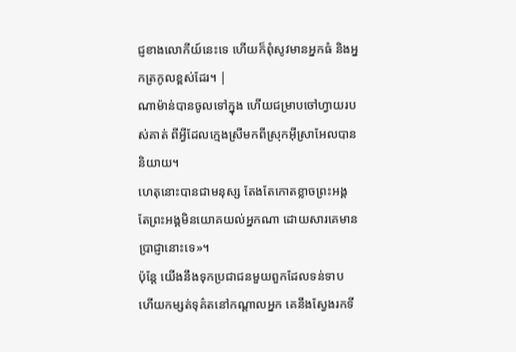ជ្ញខាងលោកីយ៍នេះទេ ហើយក៏ពុំសូវមានអ្នកធំ និងអ្នកត្រកូលខ្ពស់ដែរ។ |
ណាម៉ាន់បានចូលទៅក្នុង ហើយជម្រាបចៅហ្វាយរបស់គាត់ ពីអ្វីដែលក្មេងស្រីមកពីស្រុកអ៊ីស្រាអែលបាននិយាយ។
ហេតុនោះបានជាមនុស្ស តែងតែកោតខ្លាចព្រះអង្គ តែព្រះអង្គមិនយោគយល់អ្នកណា ដោយសារគេមានប្រាជ្ញានោះទេ»។
ប៉ុន្ដែ យើងនឹងទុកប្រជាជនមួយពួកដែលទន់ទាប ហើយកម្សត់ទុគ៌តនៅកណ្ដាលអ្នក គេនឹងស្វែងរកទី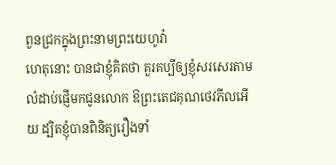ពួនជ្រកក្នុងព្រះនាមព្រះយេហូវ៉ា
ហេតុនោះ បានជាខ្ញុំគិតថា គួរគប្បីឲ្យខ្ញុំសរសេរតាមលំដាប់ផ្ញើមកជូនលោក ឱព្រះតេជគុណថេវភីលអើយ ដ្បិតខ្ញុំបានពិនិត្យរឿងទាំ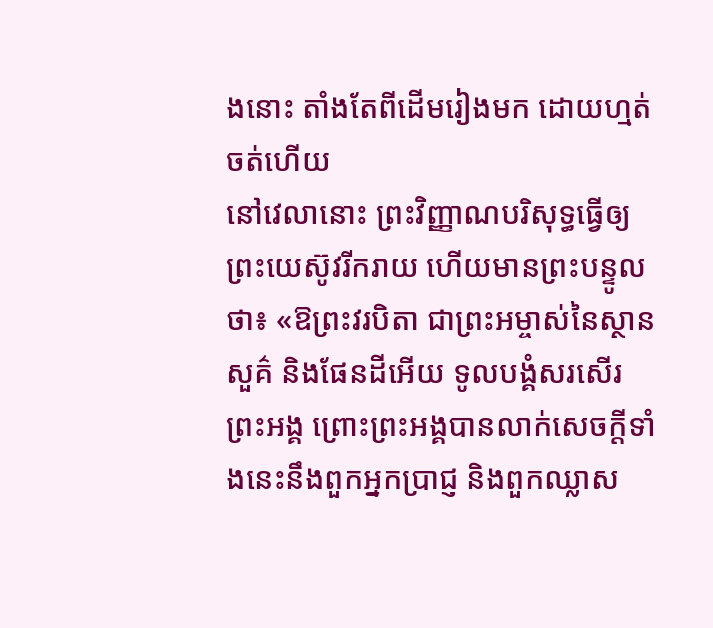ងនោះ តាំងតែពីដើមរៀងមក ដោយហ្មត់ចត់ហើយ
នៅវេលានោះ ព្រះវិញ្ញាណបរិសុទ្ធធ្វើឲ្យព្រះយេស៊ូវរីករាយ ហើយមានព្រះបន្ទូលថា៖ «ឱព្រះវរបិតា ជាព្រះអម្ចាស់នៃស្ថានសួគ៌ និងផែនដីអើយ ទូលបង្គំសរសើរព្រះអង្គ ព្រោះព្រះអង្គបានលាក់សេចក្តីទាំងនេះនឹងពួកអ្នកប្រាជ្ញ និងពួកឈ្លាស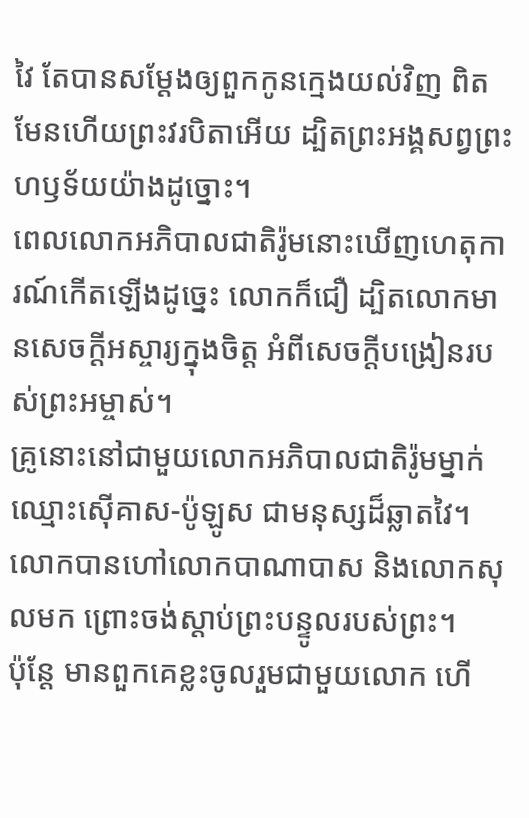វៃ តែបានសម្តែងឲ្យពួកកូនក្មេងយល់វិញ ពិតមែនហើយព្រះវរបិតាអើយ ដ្បិតព្រះអង្គសព្វព្រះហឫទ័យយ៉ាងដូច្នោះ។
ពេលលោកអភិបាលជាតិរ៉ូមនោះឃើញហេតុការណ៍កើតឡើងដូច្នេះ លោកក៏ជឿ ដ្បិតលោកមានសេចក្ដីអស្ចារ្យក្នុងចិត្ត អំពីសេចក្តីបង្រៀនរបស់ព្រះអម្ចាស់។
គ្រូនោះនៅជាមួយលោកអភិបាលជាតិរ៉ូមម្នាក់ ឈ្មោះស៊ើគាស-ប៉ូឡូស ជាមនុស្សដ៏ឆ្លាតវៃ។ លោកបានហៅលោកបាណាបាស និងលោកសុលមក ព្រោះចង់ស្តាប់ព្រះបន្ទូលរបស់ព្រះ។
ប៉ុន្តែ មានពួកគេខ្លះចូលរួមជាមួយលោក ហើ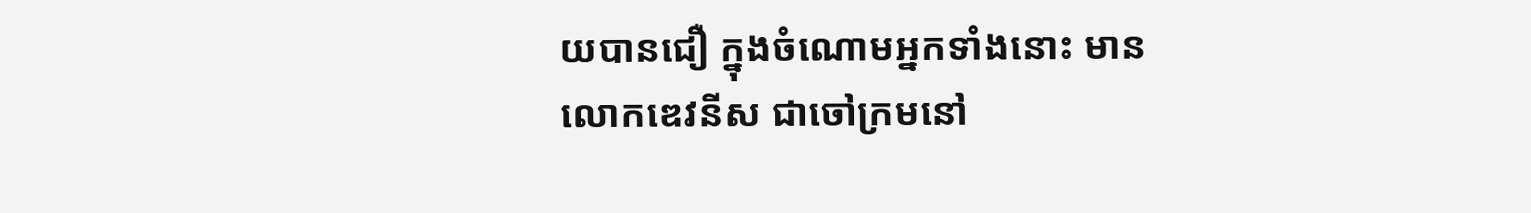យបានជឿ ក្នុងចំណោមអ្នកទាំងនោះ មានលោកឌេវនីស ជាចៅក្រមនៅ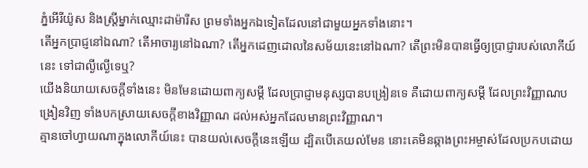ភ្នំអើរីយ៉ូស និងស្ត្រីម្នាក់ឈ្មោះដាម៉ារីស ព្រមទាំងអ្នកឯទៀតដែលនៅជាមួយអ្នកទាំងនោះ។
តើអ្នកប្រាជ្ញនៅឯណា? តើអាចារ្យនៅឯណា? តើអ្នកដេញដោលនៃសម័យនេះនៅឯណា? តើព្រះមិនបានធ្វើឲ្យប្រាជ្ញារបស់លោកីយ៍នេះ ទៅជាល្ងីល្ងើទេឬ?
យើងនិយាយសេចក្តីទាំងនេះ មិនមែនដោយពាក្យសម្ដី ដែលប្រាជ្ញាមនុស្សបានបង្រៀនទេ គឺដោយពាក្យសម្ដី ដែលព្រះវិញ្ញាណបង្រៀនវិញ ទាំងបកស្រាយសេចក្តីខាងវិញ្ញាណ ដល់អស់អ្នកដែលមានព្រះវិញ្ញាណ។
គ្មានចៅហ្វាយណាក្នុងលោកីយ៍នេះ បានយល់សេចក្តីនេះឡើយ ដ្បិតបើគេយល់មែន នោះគេមិនឆ្កាងព្រះអម្ចាស់ដែលប្រកបដោយ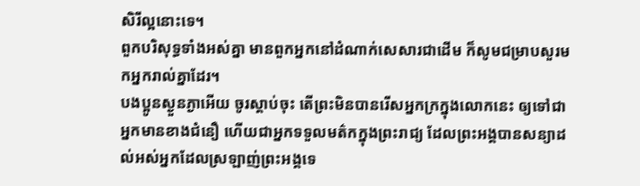សិរីល្អនោះទេ។
ពួកបរិសុទ្ធទាំងអស់គ្នា មានពួកអ្នកនៅដំណាក់សេសារជាដើម ក៏សូមជម្រាបសួរមកអ្នករាល់គ្នាដែរ។
បងប្អូនស្ងួនភ្ងាអើយ ចូរស្តាប់ចុះ តើព្រះមិនបានរើសអ្នកក្រក្នុងលោកនេះ ឲ្យទៅជាអ្នកមានខាងជំនឿ ហើយជាអ្នកទទួលមត៌កក្នុងព្រះរាជ្យ ដែលព្រះអង្គបានសន្យាដល់អស់អ្នកដែលស្រឡាញ់ព្រះអង្គទេ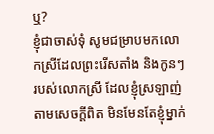ឬ?
ខ្ញុំជាចាស់ទុំ សូមជម្រាបមកលោកស្រីដែលព្រះរើសតាំង និងកូនៗរបស់លោកស្រី ដែលខ្ញុំស្រឡាញ់តាមសេចក្ដីពិត មិនមែនតែខ្ញុំម្នាក់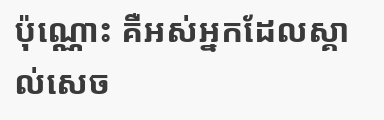ប៉ុណ្ណោះ គឺអស់អ្នកដែលស្គាល់សេច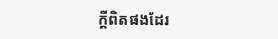ក្ដីពិតផងដែរ